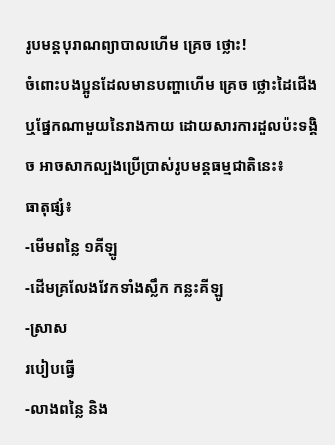រូបមន្តបុរាណព្យាបាលហើម គ្រេច ថ្លោះ!
ចំពោះបងប្អូនដែលមានបញ្ហាហើម គ្រេច ថ្លោះដៃជើង ឬផ្នែកណាមួយនៃរាងកាយ ដោយសារការដួលប៉ះទង្គិច អាចសាកល្បងប្រើប្រាស់រូបមន្តធម្មជាតិនេះ៖
ធាតុផ្សំ៖
-មើមពន្លៃ ១គីឡូ
-ដើមគ្រលែងវែកទាំងស្លឹក កន្លះគីឡូ
-ស្រាស
របៀបធ្វើ
-លាងពន្លៃ និង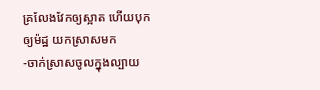គ្រលែងវែកឲ្យស្អាត ហើយបុកឲ្យម៉ដ្ឋ យកស្រាសមក
-ចាក់ស្រាសចូលក្នុងល្បាយ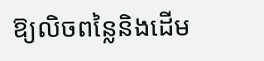ឱ្យលិចពន្លៃនិងដើម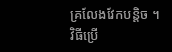គ្រលែងវែកបន្តិច ។
វិធីប្រើ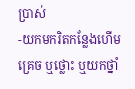ប្រាស់
-យកមករិតកន្លែងហើម គ្រេច ឬថ្លោះ ឬយកថ្នាំ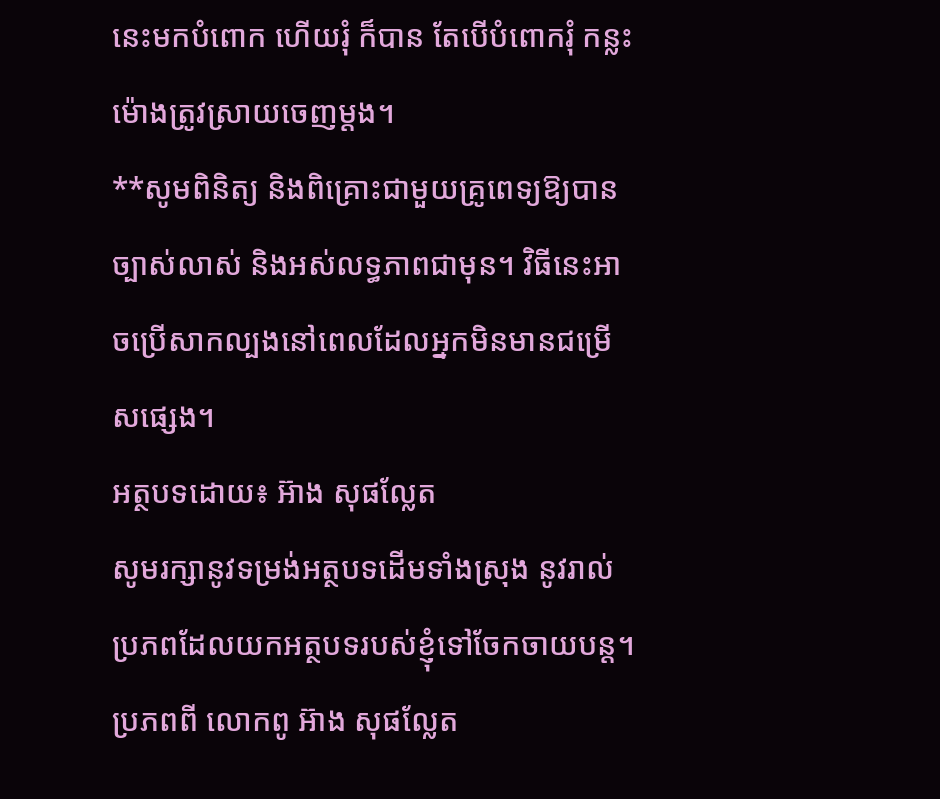នេះមកបំពោក ហើយរុំ ក៏បាន តែបើបំពោករុំ កន្លះម៉ោងត្រូវស្រាយចេញម្តង។
**សូមពិនិត្យ និងពិគ្រោះជាមួយគ្រូពេទ្យឱ្យបានច្បាស់លាស់ និងអស់លទ្ធភាពជាមុន។ វិធីនេះអាចប្រើសាកល្បងនៅពេលដែលអ្នកមិនមានជម្រើសផ្សេង។
អត្ថបទដោយ៖ អ៊ាង សុផល្លែត
សូមរក្សានូវទម្រង់អត្ថបទដើមទាំងស្រុង នូវរាល់ប្រភពដែលយកអត្ថបទរបស់ខ្ញុំទៅចែកចាយបន្ត។
ប្រភពពី លោកពូ អ៊ាង សុផល្លែត